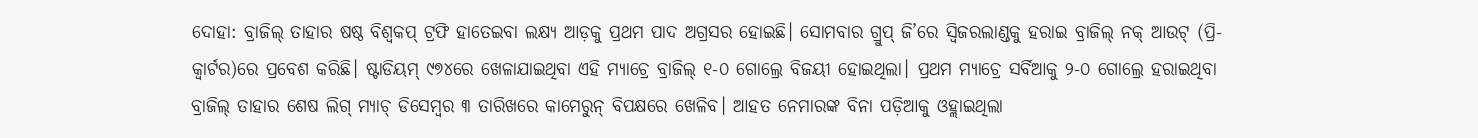ଦୋହା: ବ୍ରାଜିଲ୍ ତାହାର ଷଷ୍ଠ ବିଶ୍ବକପ୍ ଟ୍ରଫି ହାତେଇବା ଲକ୍ଷ୍ୟ ଆଡ଼କୁ ପ୍ରଥମ ପାଦ ଅଗ୍ରସର ହୋଇଛି। ସୋମବାର ଗ୍ରୁପ୍ ଜି’ରେ ସ୍ବିଜରଲାଣ୍ଡକୁ ହରାଇ ବ୍ରାଜିଲ୍ ନକ୍ ଆଉଟ୍ (ପ୍ରି-କ୍ବାର୍ଟର)ରେ ପ୍ରବେଶ କରିଛି। ଷ୍ଟାଡିୟମ୍ ୯୭୪ରେ ଖେଳାଯାଇଥିବା ଏହି ମ୍ୟାଚ୍ରେ ବ୍ରାଜିଲ୍ ୧-୦ ଗୋଲ୍ରେ ବିଜୟୀ ହୋଇଥିଲା। ପ୍ରଥମ ମ୍ୟାଚ୍ରେ ସର୍ବିଆକୁ ୨-୦ ଗୋଲ୍ରେ ହରାଇଥିବା ବ୍ରାଜିଲ୍ ତାହାର ଶେଷ ଲିଗ୍ ମ୍ୟାଚ୍ ଡିସେମ୍ବର ୩ ତାରିଖରେ କାମେରୁନ୍ ବିପକ୍ଷରେ ଖେଳିବ। ଆହତ ନେମାରଙ୍କ ବିନା ପଡ଼ିଆକୁ ଓହ୍ଲାଇଥିଲା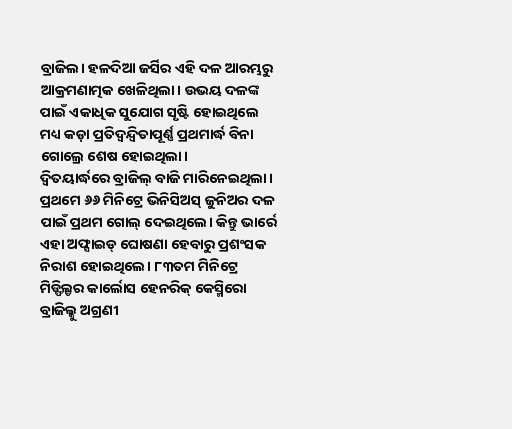ବ୍ରାଜିଲ। ହଳଦିଆ ଜର୍ସିର ଏହି ଦଳ ଆରମ୍ଭରୁ ଆକ୍ରମଣାତ୍ମକ ଖେଳିଥିଲା। ଉଭୟ ଦଳଙ୍କ ପାଇଁ ଏକାଧିକ ସୁଯୋଗ ସୃଷ୍ଟି ହୋଇଥିଲେ ମଧ୍ୟ କଡ଼ା ପ୍ରତିଦ୍ବନ୍ଦ୍ବିତାପୂର୍ଣ୍ଣ ପ୍ରଥମାର୍ଦ୍ଧ ବିନା ଗୋଲ୍ରେ ଶେଷ ହୋଇଥିଲା।
ଦ୍ବିତୟାର୍ଦ୍ଧରେ ବ୍ରାଜିଲ୍ ବାଜି ମାରିନେଇଥିଲା। ପ୍ରଥମେ ୬୬ ମିନିଟ୍ରେ ଭିନିସିଅସ୍ ଜୁନିଅର ଦଳ ପାଇଁ ପ୍ରଥମ ଗୋଲ୍ ଦେଇଥିଲେ। କିନ୍ତୁ ଭାର୍ରେ ଏହା ଅଫ୍ସାଇଡ୍ ଘୋଷଣା ହେବାରୁ ପ୍ରଶଂସକ ନିରାଶ ହୋଇଥିଲେ। ୮୩ତମ ମିନିଟ୍ରେ ମିଡ୍ଫିଲ୍ଡର କାର୍ଲୋସ ହେନରିକ୍ କେସ୍ମିରୋ ବ୍ରାଜିଲ୍କୁ ଅଗ୍ରଣୀ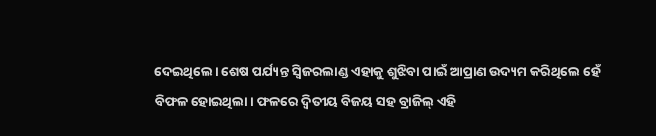ଦେଇଥିଲେ। ଶେଷ ପର୍ଯ୍ୟନ୍ତ ସ୍ବିଜରଲାଣ୍ଡ ଏହାକୁ ଶୁଝିବା ପାଇଁ ଆପ୍ରାଣ ଉଦ୍ୟମ କରିଥିଲେ ହେଁ ବିଫଳ ହୋଇଥିଲା। ଫଳରେ ଦ୍ବିତୀୟ ବିଜୟ ସହ ବ୍ରାଜିଲ୍ ଏହି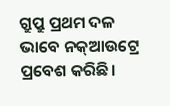ଗ୍ରୁପ୍ରୁ ପ୍ରଥମ ଦଳ ଭାବେ ନକ୍ଆଉଟ୍ରେ ପ୍ରବେଶ କରିଛି।